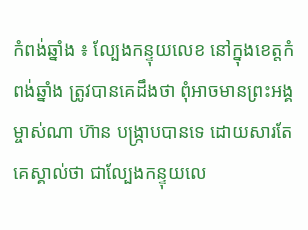កំពង់ឆ្នាំង ៖ ល្បែងកន្ទុយលេខ នៅក្នុងខេត្តកំពង់ឆ្នាំង ត្រូវបានគេដឹងថា ពុំអាចមានព្រះអង្គម្ចាស់ណា ហ៊ាន បង្រ្កាបបានទេ ដោយសារតែគេស្គាល់ថា ជាល្បែងកន្ទុយលេ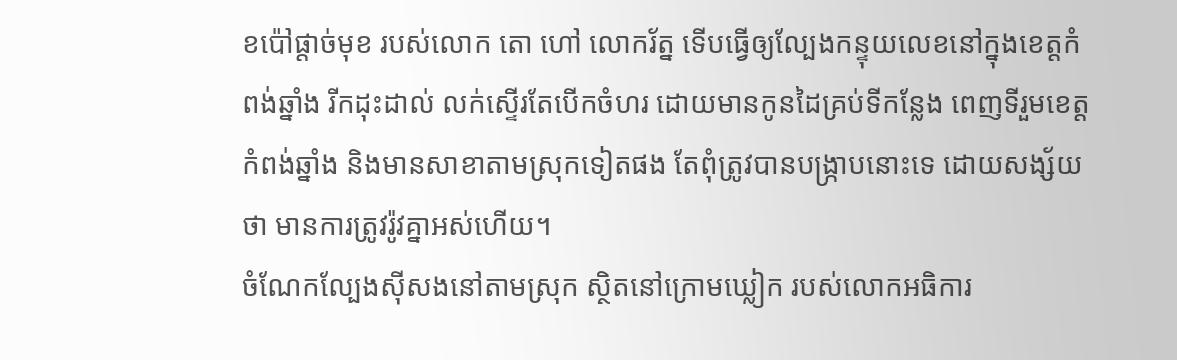ខប៉ៅផ្តាច់មុខ របស់លោក តោ ហៅ លោករ័ត្ន ទើបធ្វើឲ្យល្បែងកន្ទុយលេខនៅក្នុងខេត្តកំពង់ឆ្នាំង រីកដុះដាល់ លក់ស្ទើរតែបើកចំហរ ដោយមានកូនដៃគ្រប់ទីកន្លែង ពេញទីរួមខេត្តកំពង់ឆ្នាំង និងមានសាខាតាមស្រុកទៀតផង តែពុំត្រូវបានបង្រ្កាបនោះទេ ដោយសង្ស័យថា មានការត្រូវរ៉ូវគ្នាអស់ហើយ។
ចំណែកល្បែងស៊ីសងនៅតាមស្រុក ស្ថិតនៅក្រោមឃ្លៀក របស់លោកអធិការ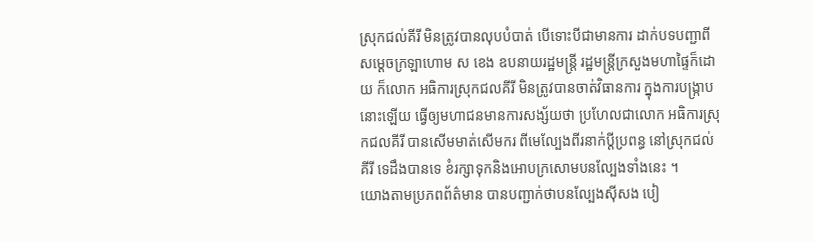ស្រុកជល់គីរី មិនត្រូវបានលុបបំបាត់ បើទោះបីជាមានការ ដាក់បទបញ្ជាពីសម្តេចក្រឡាហោម ស ខេង ឧបនាយរដ្ឋមន្រ្តី រដ្ឋមន្រ្តីក្រសួងមហាផ្ទៃក៏ដោយ ក៏លោក អធិការស្រុកជលគីរី មិនត្រូវបានចាត់វិធានការ ក្នុងការបង្រ្កាបនោះឡើយ ធ្វើឲ្យមហាជនមានការសង្ស័យថា ប្រហែលជាលោក អធិការស្រុកជលគីរី បានសើមមាត់សើមករ ពីមេល្បែងពីរនាក់ប្តីប្រពន្ធ នៅស្រុកជល់គីរី ទេដឹងបានទេ ខំរក្សាទុកនិងអោបក្រសោមបនល្បែងទាំងនេះ ។
យោងតាមប្រភពព័ត៌មាន បានបញ្ជាក់ថាបនល្បែងស៊ីសង បៀ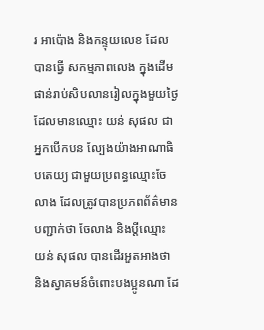រ អាប៉ោង និងកន្ទុយលេខ ដែលបានធ្វើ សកម្មភាពលេង ក្នុងដើមផាន់រាប់សិបលានរៀលក្នុងមួយថ្ងៃ ដែលមានឈ្មោះ យន់ សុផល ជាអ្នកបើកបន ល្បែងយ៉ាងអាណាធិបតេយ្យ ជាមួយប្រពន្ធឈ្មោះចែលាង ដែលត្រូវបានប្រភពព័ត៌មាន បញ្ជាក់ថា ចែលាង និងប្តីឈ្មោះ យន់ សុផល បានដើរអួតអាងថា និងស្វាគមន៍ចំពោះបងប្អូនណា ដែ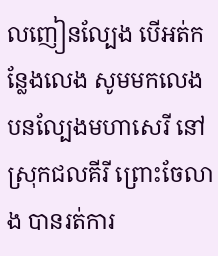លញៀនល្បែង បើអត់កន្លែងលេង សូមមកលេងបនល្បែងមហាសេរី នៅស្រុកជលគីរី ព្រោះចែលាង បានរត់ការ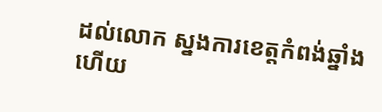ដល់លោក ស្នងការខេត្តកំពង់ឆ្នាំង ហើយ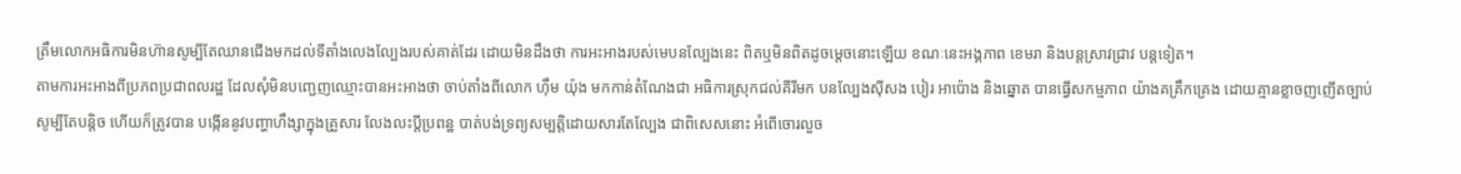ត្រឹមលោកអធិការមិនហ៊ានសូម្បីតែឈានជើងមកដល់ទីតាំងលេងល្បែងរបស់គាត់ដែរ ដោយមិនដឹងថា ការអះអាងរបស់មេបនល្បែងនេះ ពិតឬមិនពិតដូចម្តេចនោះឡើយ ខណៈនេះអង្គភាព ខេមរា និងបន្តស្រាវជ្រាវ បន្តទៀត។
តាមការអះអាងពីប្រភពប្រជាពលរដ្ឋ ដែលសុំមិនបញ្ជេញឈ្មោះបានអះអាងថា ចាប់តាំងពីលោក ហ៊ឹម យ៉ុង មកកាន់តំណែងជា អធិការស្រុកជល់គីរីមក បនល្បែងស៊ីសង បៀរ អាប៉ោង និងឆ្នោត បានធ្វើសកម្មភាព យ៉ាងគគ្រឹកគ្រេង ដោយគ្មានខ្លាចញញើតច្បាប់សូម្បីតែបន្តិច ហើយក៏ត្រូវបាន បង្កើននូវបញ្ហាហឹង្សាក្នុងគ្រួសារ លែងលះប្តីប្រពន្ឋ បាត់បង់ទ្រព្យសម្បត្តិដោយសារតែល្បែង ជាពិសេសនោះ អំពើចោរលួច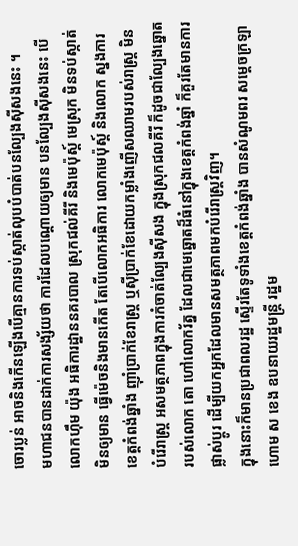ចោរប្លន់ អាចនិងកើនឡើងបើគ្មានការទប់ស្កាត់លុបបំបាត់បនល្បែងស៊ីសងនេះ ។
មហាជនបានដាក់ការសង្ស័យថា ការដែលបណ្តោយឲ្យមាន បនល្បែងស៊ីសងនេះ បើលោកហ៊ឹម យ៉ុង អធិការដ្ឋាននគរបាល ស្រុកជល់គីរី និងមេប៉ុស្ត៍ មេស្រុក មិនទប់ស្កាត់មិនឲ្យមាន ធ្វើម៉េចនិងមានកើត តែបើលោកអធិការ លោកមេប៉ុស្ត៍ និងលោក ស្នងការខេត្តកំពង់ឆ្នាំង ញ៉ាំប្រាក់ខែរាស្រ្ត ឬស៊ីប្រាក់ខែដោយកម្លាំងញើសឈាមរបស់រាស្រ្ត មិនបំរើរាស្រ្ត អសមត្ថភាពក្នុងការកំចាត់ល្បែងស៊ីសង ក្នុងស្រុកជលគីរី ក៏ដូចជាល្បែងឆ្នោត របស់លោក តោ ហៅលោករ័ត្ន ដែលជាមេឆ្នោតដ៏ធំនៅក្នុងខេត្តកំពង់ឆ្នាំ ក៏គួរតែមានការផ្លាស់ប្តូរ ដើម្បីយកអ្នកដែលមានសមត្ថភាពមកបំរើរាស្រ្តវិញ។
ក្នុងនោះក៏មានប្រជាពលរដ្ឋ ស្ទើរតែទូទាំងខេត្តកំពង់ឆ្នាំង បានសំណូមពរ សម្តេចក្រឡាហោម ស ខេង ឧបនាយរដ្ឋមន្រ្តី រដ្ឋម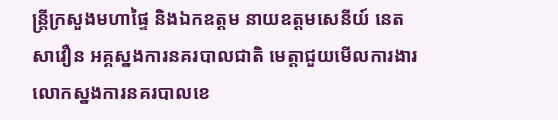ន្រ្តីក្រសួងមហាផ្ទៃ និងឯកឧត្តម នាយឧត្តមសេនីយ៍ នេត សាវឿន អគ្គស្នងការនគរបាលជាតិ មេត្តាជួយមើលការងារលោកស្នងការនគរបាលខេ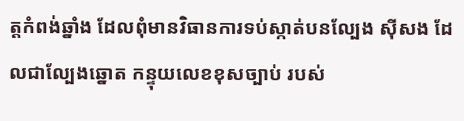ត្តកំពង់ឆ្នាំង ដែលពុំមានវិធានការទប់ស្កាត់បនល្បែង ស៊ីសង ដែលជាល្បែងឆ្នោត កន្ទុយលេខខុសច្បាប់ របស់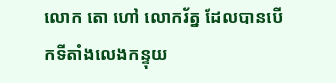លោក តោ ហៅ លោករ័ត្ន ដែលបានបើកទីតាំងលេងកន្ទុយ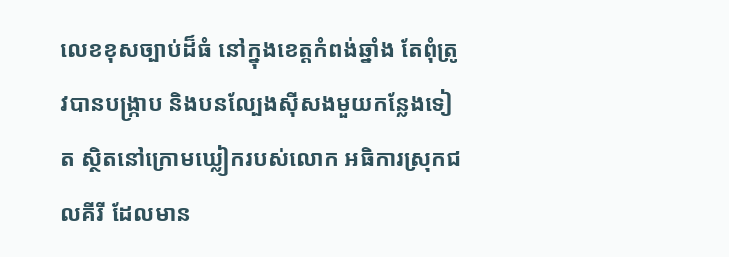លេខខុសច្បាប់ដ៏ធំ នៅក្នុងខេត្តកំពង់ឆ្នាំង តែពុំត្រូវបានបង្រ្កាប និងបនល្បែងស៊ីសងមួយកន្លែងទៀត ស្ថិតនៅក្រោមឃ្លៀករបស់លោក អធិការស្រុកជលគីរី ដែលមាន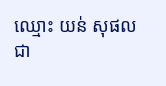ឈ្មោះ យន់ សុផលជា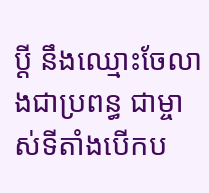ប្ដី នឹងឈ្មោះចែលាងជាប្រពន្ធ ជាម្ចាស់ទីតាំងបើកប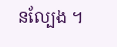នល្បែង ។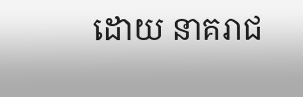ដោយ នាគរាជ